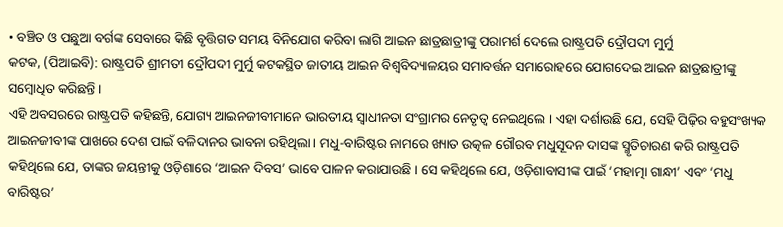• ବଞ୍ଚିତ ଓ ପଛୁଆ ବର୍ଗଙ୍କ ସେବାରେ କିଛି ବୃତ୍ତିଗତ ସମୟ ବିନିଯୋଗ କରିବା ଲାଗି ଆଇନ ଛାତ୍ରଛାତ୍ରୀଙ୍କୁ ପରାମର୍ଶ ଦେଲେ ରାଷ୍ଟ୍ରପତି ଦ୍ରୌପଦୀ ମୁର୍ମୁ
କଟକ, (ପିଆଇବି): ରାଷ୍ଟ୍ରପତି ଶ୍ରୀମତୀ ଦ୍ରୌପଦୀ ମୁର୍ମୁ କଟକସ୍ଥିତ ଜାତୀୟ ଆଇନ ବିଶ୍ୱବିଦ୍ୟାଳୟର ସମାବର୍ତ୍ତନ ସମାରୋହରେ ଯୋଗଦେଇ ଆଇନ ଛାତ୍ରଛାତ୍ରୀଙ୍କୁ ସମ୍ବୋଧିତ କରିଛନ୍ତି ।
ଏହି ଅବସରରେ ରାଷ୍ଟ୍ରପତି କହିଛନ୍ତି, ଯୋଗ୍ୟ ଆଇନଜୀବୀମାନେ ଭାରତୀୟ ସ୍ୱାଧୀନତା ସଂଗ୍ରାମର ନେତୃତ୍ୱ ନେଇଥିଲେ । ଏହା ଦର୍ଶାଉଛି ଯେ, ସେହି ପିଢ଼ିର ବହୁସଂଖ୍ୟକ ଆଇନଜୀବୀଙ୍କ ପାଖରେ ଦେଶ ପାଇଁ ବଳିଦାନର ଭାବନା ରହିଥିଲା। ମଧୁ-ବାରିଷ୍ଟର ନାମରେ ଖ୍ୟାତ ଉତ୍କଳ ଗୌରବ ମଧୁସୂଦନ ଦାସଙ୍କ ସ୍ମୃତିଚାରଣ କରି ରାଷ୍ଟ୍ରପତି କହିଥିଲେ ଯେ, ତାଙ୍କର ଜୟନ୍ତୀକୁ ଓଡ଼ିଶାରେ ‘ଆଇନ ଦିବସ’ ଭାବେ ପାଳନ କରାଯାଉଛି । ସେ କହିଥିଲେ ଯେ, ଓଡ଼ିଶାବାସୀଙ୍କ ପାଇଁ ‘ମହାତ୍ମା ଗାନ୍ଧୀ’ ଏବଂ ‘ମଧୁ ବାରିଷ୍ଟର’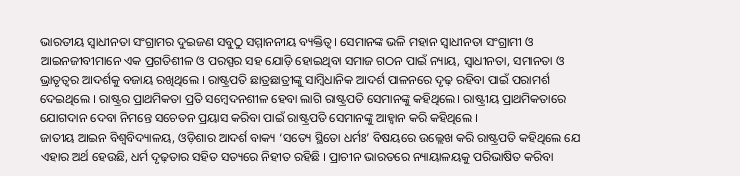ଭାରତୀୟ ସ୍ୱାଧୀନତା ସଂଗ୍ରାମର ଦୁଇଜଣ ସବୁଠୁ ସମ୍ମାନନୀୟ ବ୍ୟକ୍ତିତ୍ୱ। ସେମାନଙ୍କ ଭଳି ମହାନ ସ୍ୱାଧୀନତା ସଂଗ୍ରାମୀ ଓ ଆଇନଜୀବୀମାନେ ଏକ ପ୍ରଗତିଶୀଳ ଓ ପରସ୍ପର ସହ ଯୋଡ଼ି ହୋଇଥିବା ସମାଜ ଗଠନ ପାଇଁ ନ୍ୟାୟ, ସ୍ୱାଧୀନତା, ସମାନତା ଓ ଭ୍ରାତୃତ୍ୱର ଆଦର୍ଶକୁ ବଜାୟ ରଖିଥିଲେ । ରାଷ୍ଟ୍ରପତି ଛାତ୍ରଛାତ୍ରୀଙ୍କୁ ସାମ୍ବିଧାନିକ ଆଦର୍ଶ ପାଳନରେ ଦୃଢ଼ ରହିବା ପାଇଁ ପରାମର୍ଶ ଦେଇଥିଲେ । ରାଷ୍ଟ୍ରର ପ୍ରାଥମିକତା ପ୍ରତି ସମ୍ବେଦନଶୀଳ ହେବା ଲାଗି ରାଷ୍ଟ୍ରପତି ସେମାନଙ୍କୁ କହିଥିଲେ। ରାଷ୍ଟ୍ରୀୟ ପ୍ରାଥମିକତାରେ ଯୋଗଦାନ ଦେବା ନିମନ୍ତେ ସଚେତନ ପ୍ରୟାସ କରିବା ପାଇଁ ରାଷ୍ଟ୍ରପତି ସେମାନଙ୍କୁ ଆହ୍ୱାନ କରି କହିଥିଲେ ।
ଜାତୀୟ ଆଇନ ବିଶ୍ୱବିଦ୍ୟାଳୟ, ଓଡ଼ିଶାର ଆଦର୍ଶ ବାକ୍ୟ ‘ସତ୍ୟେ ସ୍ଥିତୋ ଧର୍ମଃ’ ବିଷୟରେ ଉଲ୍ଲେଖ କରି ରାଷ୍ଟ୍ରପତି କହିଥିଲେ ଯେ ଏହାର ଅର୍ଥ ହେଉଛି, ଧର୍ମ ଦୃଢ଼ତାର ସହିତ ସତ୍ୟରେ ନିହୀତ ରହିଛି । ପ୍ରାଚୀନ ଭାରତରେ ନ୍ୟାୟାଳୟକୁ ପରିଭାଷିତ କରିବା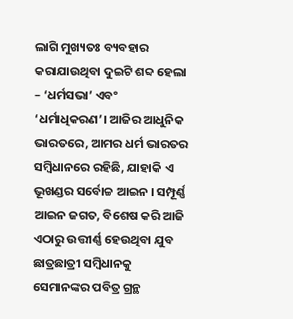ଲାଗି ମୁଖ୍ୟତଃ ବ୍ୟବହାର କରାଯାଉଥିବା ଦୁଇଟି ଶବ୍ଦ ହେଲା – ‘ଧର୍ମସଭା’ ଏବଂ ‘ଧର୍ମାଧିକରଣ’। ଆଜିର ଆଧୁନିକ ଭାରତରେ, ଆମର ଧର୍ମ ଭାରତର ସମ୍ବିଧାନରେ ରହିଛି, ଯାହାକି ଏ ଭୂଖଣ୍ଡର ସର୍ବୋଚ୍ଚ ଆଇନ । ସମ୍ପୂର୍ଣ୍ଣ ଆଇନ ଜଗତ, ବିଶେଷ କରି ଆଜି ଏଠାରୁ ଉତ୍ତୀର୍ଣ୍ଣ ହେଉଥିବା ଯୁବ ଛାତ୍ରଛାତ୍ରୀ ସମ୍ବିଧାନକୁ ସେମାନଙ୍କର ପବିତ୍ର ଗ୍ରନ୍ଥ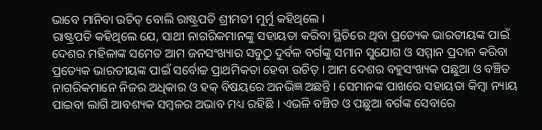ଭାବେ ମାନିବା ଉଚିତ୍ ବୋଲି ରାଷ୍ଟ୍ରପତି ଶ୍ରୀମତୀ ମୁର୍ମୁ କହିଥିଲେ ।
ରାଷ୍ଟ୍ରପତି କହିଥିଲେ ଯେ, ସାଥୀ ନାଗରିକମାନଙ୍କୁ ସହାୟତା କରିବା ସ୍ଥିତିରେ ଥିବା ପ୍ରତ୍ୟେକ ଭାରତୀୟଙ୍କ ପାଇଁ ଦେଶର ମହିଳାଙ୍କ ସମେତ ଆମ ଜନସଂଖ୍ୟାର ସବୁଠୁ ଦୁର୍ବଳ ବର୍ଗଙ୍କୁ ସମାନ ସୁଯୋଗ ଓ ସମ୍ମାନ ପ୍ରଦାନ କରିବା ପ୍ରତ୍ୟେକ ଭାରତୀୟଙ୍କ ପାଇଁ ସର୍ବୋଚ୍ଚ ପ୍ରାଥମିକତା ହେବା ଉଚିତ୍ । ଆମ ଦେଶର ବହୁସଂଖ୍ୟକ ପଛୁଆ ଓ ବଞ୍ଚିତ ନାଗରିକମାନେ ନିଜର ଅଧିକାର ଓ ହକ୍ ବିଷୟରେ ଅନଭିଜ୍ଞ ଅଛନ୍ତି । ସେମାନଙ୍କ ପାଖରେ ସହାୟତା କିମ୍ବା ନ୍ୟାୟ ପାଇବା ଲାଗି ଆବଶ୍ୟକ ସମ୍ବଳର ଅଭାବ ମଧ୍ୟ ରହିଛି । ଏଭଳି ବଞ୍ଚିତ ଓ ପଛୁଆ ବର୍ଗଙ୍କ ସେବାରେ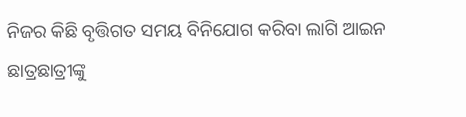ନିଜର କିଛି ବୃତ୍ତିଗତ ସମୟ ବିନିଯୋଗ କରିବା ଲାଗି ଆଇନ ଛାତ୍ରଛାତ୍ରୀଙ୍କୁ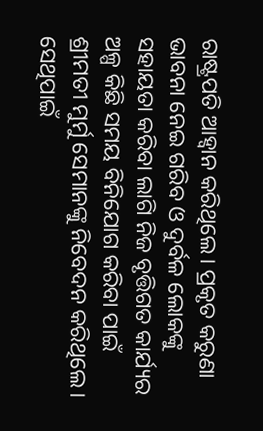ରାଷ୍ଟ୍ରପତି ଆହ୍ୱାନ କରିଥିଲେ। ପ୍ରକୃତ କରୁଣା ଭାବନା ନେଇ ଗରିବ ଓ ଦୁର୍ବଳ ଲୋକଙ୍କୁ ସହାୟତା କରିବା ଲାଗି ନିଜ ବୃତ୍ତିଗତ କାର୍ଯ୍ୟର ଅଳ୍ପ କିଛି ସମୟ ବିନିଯୋଗ କରିବା ପାଇଁ ଶ୍ରୀମତୀ ମୁର୍ମୁ ସେମାନଙ୍କୁ ନିବେଦନ କରିଥିଲେ। ସେଥିପାଇଁ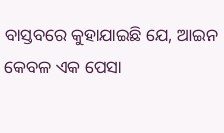ବାସ୍ତବରେ କୁହାଯାଇଛି ଯେ, ଆଇନ କେବଳ ଏକ ପେସା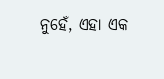ନୁହେଁ, ଏହା ଏକ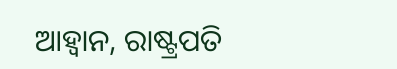ଆହ୍ୱାନ, ରାଷ୍ଟ୍ରପତି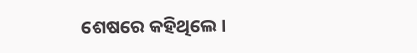ଶେଷରେ କହିଥିଲେ ।